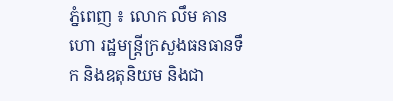ភ្នំពេញ ៖ លោក លឹម គានហោ រដ្ឋមន្ត្រីក្រសួងធនធានទឹក និងឧតុនិយម និងជា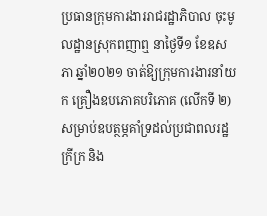ប្រធានក្រុមការងាររាជរដ្ឋាភិបាល ចុះមូលដ្ឋានស្រុកពញាឮ នាថ្ងៃទី១ ខែឧសភា ឆ្នាំ២០២១ ចាត់ឱ្យក្រុមការងារនាំយក គ្រឿងឧបភោគបរិភោគ (លើកទី ២) សម្រាប់ឧបត្ថម្ភគាំទ្រដល់ប្រជាពលរដ្ឋក្រីក្រ និង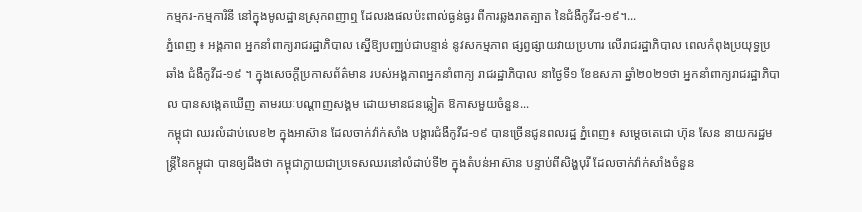កម្មករ-កម្មការិនី នៅក្នុងមូលដ្ឋានស្រុកពញាឮ ដែលរងផលប៉ះពាល់ធ្ងន់ធ្ងរ ពីការឆ្លងរាតត្បាត នៃជំងឺកូវីដ-១៩។...
ភ្នំពេញ ៖ អង្គភាព អ្នកនាំពាក្យរាជរដ្ឋាភិបាល ស្នេីឱ្យបញ្ឈប់ជាបន្ទាន់ នូវសកម្មភាព ផ្សព្វផ្សាយវាយប្រហារ លេីរាជរដ្ឋាភិបាល ពេលកំពុងប្រយុទ្ធប្រឆាំង ជំងឺកូវីដ-១៩ ។ ក្នុងសេចក្ដីប្រកាសព័ត៌មាន របស់អង្គភាពអ្នកនាំពាក្យ រាជរដ្ឋាភិបាល នាថ្ងៃទី១ ខែឧសភា ឆ្នាំ២០២១ថា អ្នកនាំពាក្យរាជរដ្ឋាភិបាល បានសង្កេតឃើញ តាមរយៈបណ្ដាញសង្គម ដោយមានជនឆ្លៀត ឱកាសមួយចំនួន...
កម្ពុជា ឈរលំដាប់លេខ២ ក្នុងអាស៊ាន ដែលចាក់វ៉ាក់សាំង បង្ការជំងឺកូវីដ-១៩ បានច្រើនជូនពលរដ្ឋ ភ្នំពេញ៖ សម្ដេចតេជោ ហ៊ុន សែន នាយករដ្ឋមន្ដ្រីនៃកម្ពុជា បានឲ្យដឹងថា កម្ពុជាក្លាយជាប្រទេសឈរនៅលំដាប់ទី២ ក្នុងតំបន់អាស៊ាន បន្ទាប់ពីសិង្ហបុរី ដែលចាក់វ៉ាក់សាំងចំនួន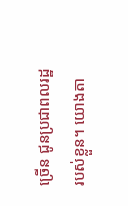ច្រើន ជូនប្រជាពលរដ្ឋរបស់ខ្លួន។ យោងតា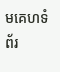មគេហទំព័រ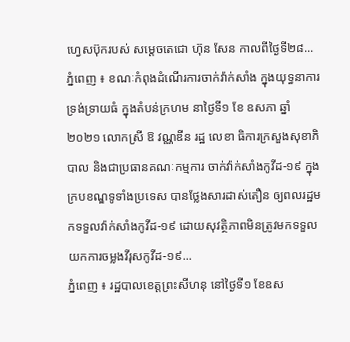ហ្វេសប៊ុករបស់ សម្ដេចតេជោ ហ៊ុន សែន កាលពីថ្ងៃទី២៨...
ភ្នំពេញ ៖ ខណៈកំពុងដំណើរការចាក់វ៉ាក់សាំង ក្នុងយុទ្ធនាការទ្រង់ទ្រាយធំ ក្នុងតំបន់ក្រហម នាថ្ងៃទី១ ខែ ឧសភា ឆ្នាំ២០២១ លោកស្រី ឱ វណ្ណឌីន រដ្ឋ លេខា ធិការក្រសួងសុខាភិបាល និងជាប្រធានគណៈកម្មការ ចាក់វ៉ាក់សាំងកូវីដ-១៩ ក្នុងក្របខណ្ឌទូទាំងប្រទេស បានថ្លែងសារដាស់តឿន ឲ្យពលរដ្ឋមកទទួលវ៉ាក់សាំងកូវីដ-១៩ ដោយសុវត្ថិភាពមិនត្រូវមកទទួល យកការចម្លងវីរុសកូវីដ-១៩...
ភ្នំពេញ ៖ រដ្ឋបាលខេត្តព្រះសីហនុ នៅថ្ងៃទី១ ខែឧស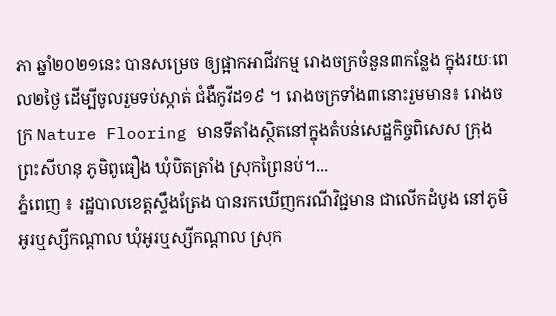ភា ឆ្នាំ២០២១នេះ បានសម្រេច ឲ្យផ្អាកអាជីវកម្ម រោងចក្រចំនួន៣កន្លែង ក្នុងរយៈពេល២ថ្ងៃ ដើម្បីចូលរួមទប់ស្កាត់ ជំងឺកូវីដ១៩ ។ រោងចក្រទាំង៣នោះរួមមាន៖ រោងចក្រ Nature Flooring មានទីតាំងស្ថិតនៅក្នុងតំបន់សេដ្ឋកិច្ចពិសេស ក្រុងព្រះសីហនុ ភូមិពូធឿង ឃុំបិតត្រាំង ស្រុកព្រៃនប់។...
ភ្នំពេញ ៖ រដ្ឋបាលខេត្តស្ទឹងត្រែង បានរកឃើញករណីវិជ្ជមាន ជាលើកដំបូង នៅភូមិអូរឬស្សីកណ្តាល ឃុំអូរឬស្សីកណ្តាល ស្រុក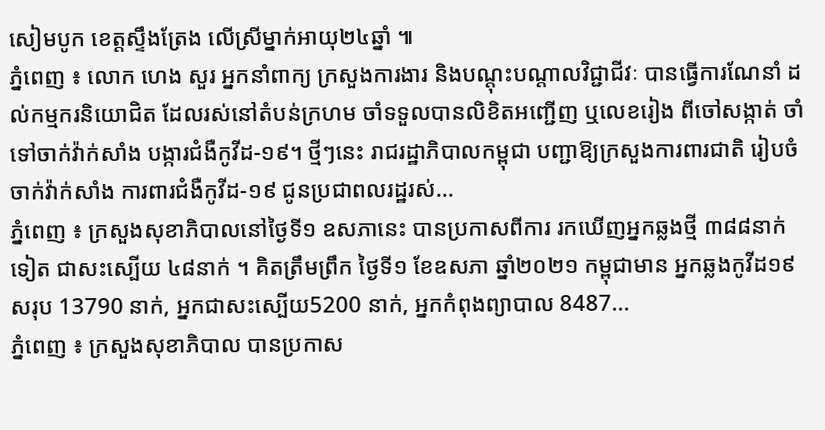សៀមបូក ខេត្តស្ទឹងត្រែង លើស្រីម្នាក់អាយុ២៤ឆ្នាំ ៕
ភ្នំពេញ ៖ លោក ហេង សួរ អ្នកនាំពាក្យ ក្រសួងការងារ និងបណ្ដុះបណ្ដាលវិជ្ជាជីវៈ បានធ្វើការណែនាំ ដល់កម្មករនិយោជិត ដែលរស់នៅតំបន់ក្រហម ចាំទទួលបានលិខិតអញ្ជើញ ឬលេខរៀង ពីចៅសង្កាត់ ចាំទៅចាក់វ៉ាក់សាំង បង្ការជំងឺកូវីដ-១៩។ ថ្មីៗនេះ រាជរដ្ឋាភិបាលកម្ពុជា បញ្ជាឱ្យក្រសួងការពារជាតិ រៀបចំចាក់វ៉ាក់សាំង ការពារជំងឺកូវីដ-១៩ ជូនប្រជាពលរដ្ឋរស់...
ភ្នំពេញ ៖ ក្រសួងសុខាភិបាលនៅថ្ងៃទី១ ឧសភានេះ បានប្រកាសពីការ រកឃើញអ្នកឆ្លងថ្មី ៣៨៨នាក់ទៀត ជាសះស្បើយ ៤៨នាក់ ។ គិតត្រឹមព្រឹក ថ្ងៃទី១ ខែឧសភា ឆ្នាំ២០២១ កម្ពុជាមាន អ្នកឆ្លងកូវីដ១៩សរុប 13790 នាក់, អ្នកជាសះស្បើយ5200 នាក់, អ្នកកំពុងព្យាបាល 8487...
ភ្នំពេញ ៖ ក្រសួងសុខាភិបាល បានប្រកាស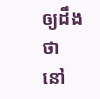ឲ្យដឹងថា នៅ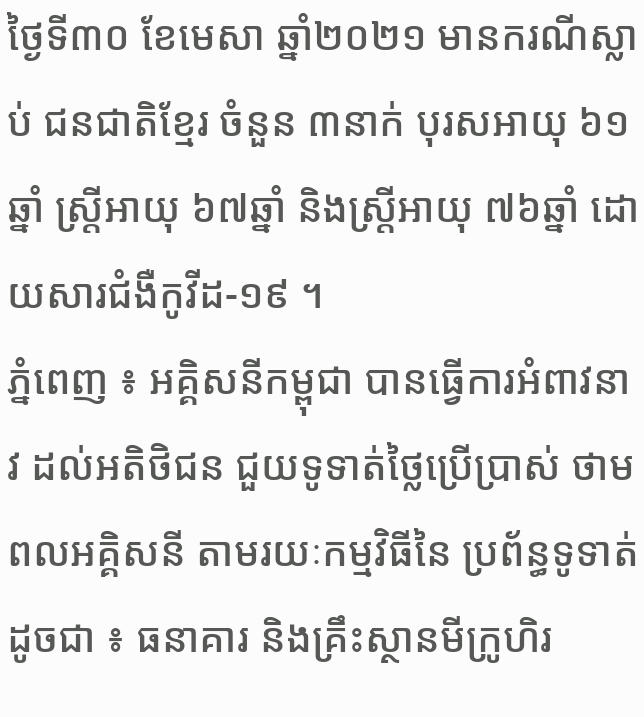ថ្ងៃទី៣០ ខែមេសា ឆ្នាំ២០២១ មានករណីស្លាប់ ជនជាតិខ្មែរ ចំនួន ៣នាក់ បុរសឣាយុ ៦១ឆ្នាំ ស្រ្តីឣាយុ ៦៧ឆ្នាំ និងស្រ្តីឣាយុ ៧៦ឆ្នាំ ដោយសារជំងឺកូវីដ-១៩ ។
ភ្នំពេញ ៖ អគ្គិសនីកម្ពុជា បានធ្វើការអំពាវនាវ ដល់អតិថិជន ជួយទូទាត់ថ្លៃប្រើប្រាស់ ថាមពលអគ្គិសនី តាមរយៈកម្មវិធីនៃ ប្រព័ន្ធទូទាត់ ដូចជា ៖ ធនាគារ និងគ្រឹះស្ថានមីក្រូហិរ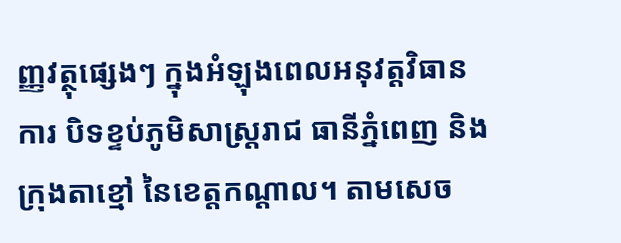ញ្ញវត្ថុផ្សេងៗ ក្នុងអំឡុងពេលអនុវត្តវិធានការ បិទខ្ទប់ភូមិសាស្ដ្ររាជ ធានីភ្នំពេញ និងក្រុងតាខ្មៅ នៃខេត្តកណ្ដាល។ តាមសេច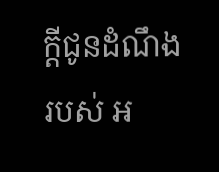ក្ដីជូនដំណឹងរបស់ អ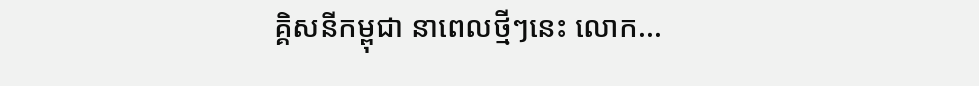គ្គិសនីកម្ពុជា នាពេលថ្មីៗនេះ លោក...